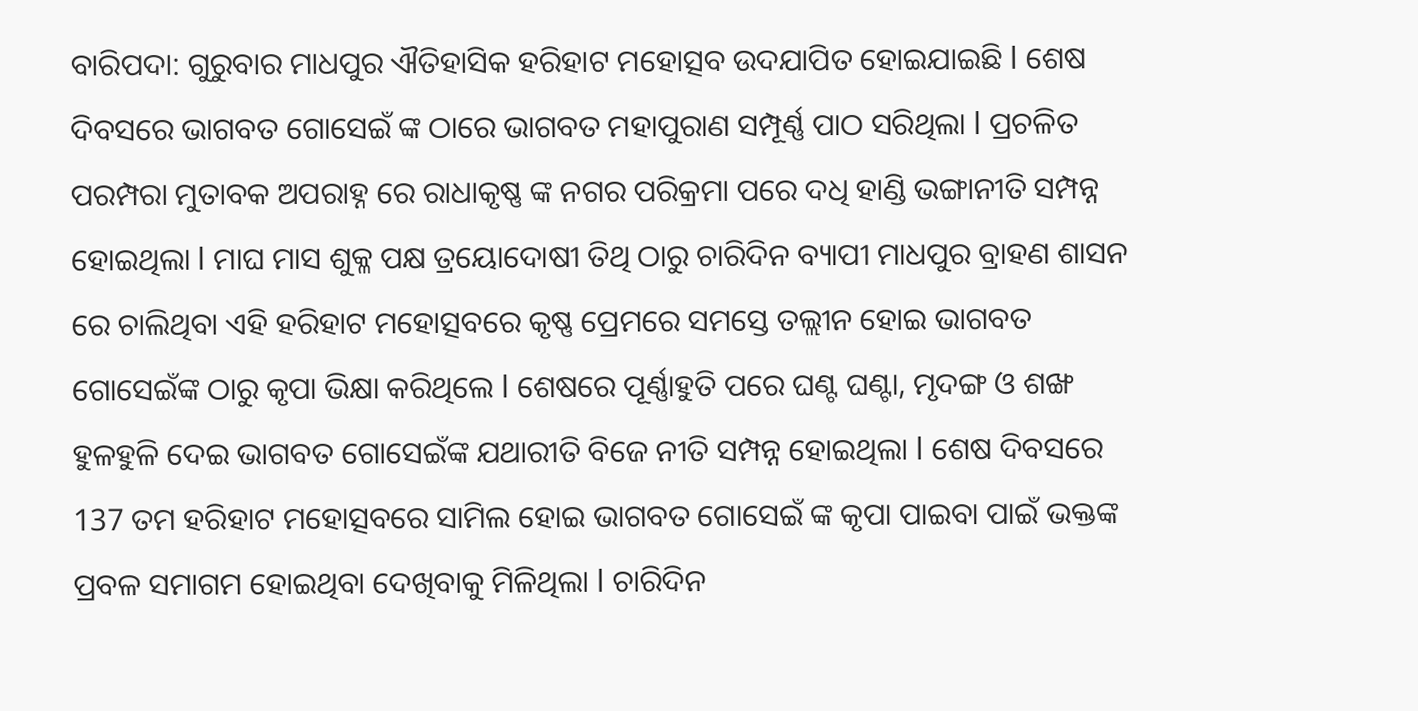ବାରିପଦା: ଗୁରୁବାର ମାଧପୁର ଐତିହାସିକ ହରିହାଟ ମହୋତ୍ସବ ଉଦଯାପିତ ହୋଇଯାଇଛି l ଶେଷ ଦିବସରେ ଭାଗବତ ଗୋସେଇଁ ଙ୍କ ଠାରେ ଭାଗବତ ମହାପୁରାଣ ସମ୍ପୂର୍ଣ୍ଣ ପାଠ ସରିଥିଲା l ପ୍ରଚଳିତ ପରମ୍ପରା ମୁତାବକ ଅପରାହ୍ନ ରେ ରାଧାକୃଷ୍ଣ ଙ୍କ ନଗର ପରିକ୍ରମା ପରେ ଦଧି ହାଣ୍ଡି ଭଙ୍ଗାନୀତି ସମ୍ପନ୍ନ ହୋଇଥିଲା l ମାଘ ମାସ ଶୁକ୍ଳ ପକ୍ଷ ତ୍ରୟୋଦୋଷୀ ତିଥି ଠାରୁ ଚାରିଦିନ ବ୍ୟାପୀ ମାଧପୁର ବ୍ରାହଣ ଶାସନ ରେ ଚାଲିଥିବା ଏହି ହରିହାଟ ମହୋତ୍ସବରେ କୃଷ୍ଣ ପ୍ରେମରେ ସମସ୍ତେ ତଲ୍ଲୀନ ହୋଇ ଭାଗବତ ଗୋସେଇଁଙ୍କ ଠାରୁ କୃପା ଭିକ୍ଷା କରିଥିଲେ l ଶେଷରେ ପୂର୍ଣ୍ଣାହୁତି ପରେ ଘଣ୍ଟ ଘଣ୍ଟା, ମୃଦଙ୍ଗ ଓ ଶଙ୍ଖ ହୁଳହୁଳି ଦେଇ ଭାଗବତ ଗୋସେଇଁଙ୍କ ଯଥାରୀତି ବିଜେ ନୀତି ସମ୍ପନ୍ନ ହୋଇଥିଲା l ଶେଷ ଦିବସରେ 137 ତମ ହରିହାଟ ମହୋତ୍ସବରେ ସାମିଲ ହୋଇ ଭାଗବତ ଗୋସେଇଁ ଙ୍କ କୃପା ପାଇବା ପାଇଁ ଭକ୍ତଙ୍କ ପ୍ରବଳ ସମାଗମ ହୋଇଥିବା ଦେଖିବାକୁ ମିଳିଥିଲା l ଚାରିଦିନ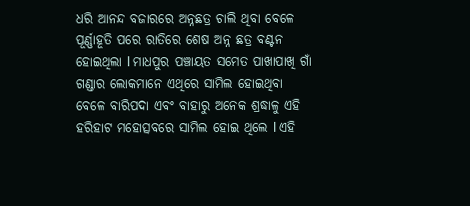ଧରି ଆନନ୍ଦ ବଜାରରେ ଅନ୍ନଛତ୍ର ଚାଲି ଥିବା ବେଳେ ପୂର୍ଣ୍ଣାହୂତି ପରେ ରାତିରେ ଶେଷ ଅନ୍ନ ଛତ୍ର ବଣ୍ଟନ ହୋଇଥିଲା l ମାଧପୁର ପଞ୍ଚାୟତ ସମେତ ପାଖାପାଖି ଗାଁ ଗଣ୍ଡାର ଲୋକମାନେ ଏଥିରେ ସାମିଲ ହୋଇଥିବା ବେଳେ ବାରିପଦା ଏବଂ ବାହାରୁ ଅନେକ ଶ୍ରଦ୍ଧାଳୁ ଏହି ହରିହାଟ ମହୋତ୍ସବରେ ସାମିଲ ହୋଇ ଥିଲେ l ଏହି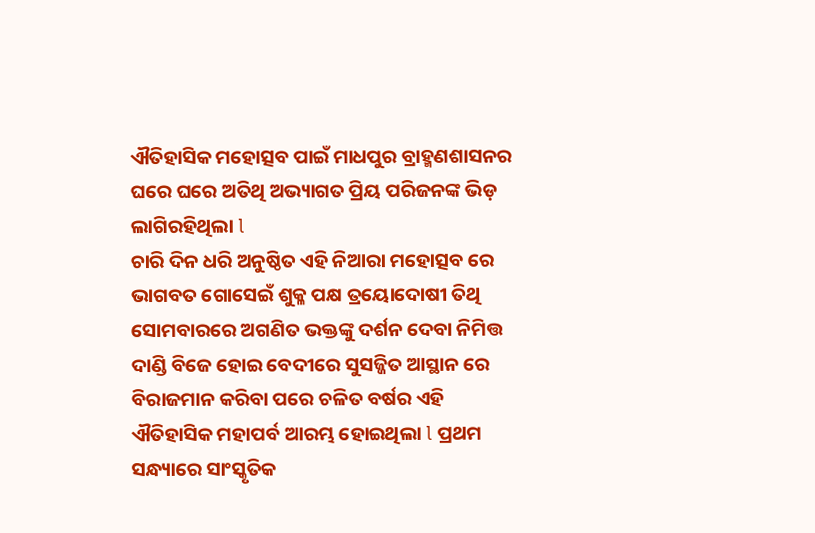ଐତିହାସିକ ମହୋତ୍ସବ ପାଇଁ ମାଧପୁର ବ୍ରାହ୍ମଣଶାସନର ଘରେ ଘରେ ଅତିଥି ଅଭ୍ୟାଗତ ପ୍ରିୟ ପରିଜନଙ୍କ ଭିଡ଼ ଲାଗିରହିଥିଲା l
ଚାରି ଦିନ ଧରି ଅନୁଷ୍ଠିତ ଏହି ନିଆରା ମହୋତ୍ସବ ରେ ଭାଗବତ ଗୋସେଇଁ ଶୁକ୍ଳ ପକ୍ଷ ତ୍ରୟୋଦୋଷୀ ତିଥି ସୋମବାରରେ ଅଗଣିତ ଭକ୍ତଙ୍କୁ ଦର୍ଶନ ଦେବା ନିମିତ୍ତ ଦାଣ୍ଡି ବିଜେ ହୋଇ ବେଦୀରେ ସୁସଜ୍ଜିତ ଆସ୍ଥାନ ରେ ବିରାଜମାନ କରିବା ପରେ ଚଳିତ ବର୍ଷର ଏହି ଐତିହାସିକ ମହାପର୍ବ ଆରମ୍ଭ ହୋଇଥିଲା l ପ୍ରଥମ ସନ୍ଧ୍ୟାରେ ସାଂସ୍କୃତିକ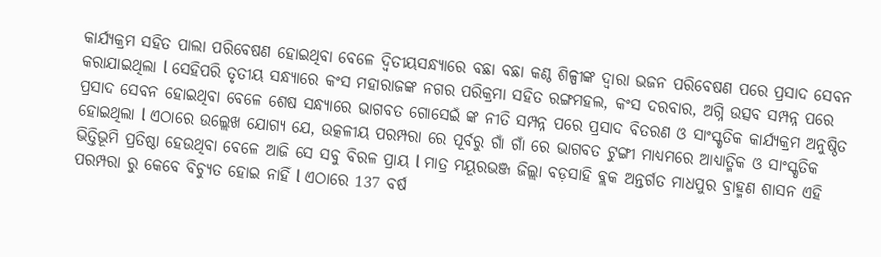କାର୍ଯ୍ୟକ୍ରମ ସହିତ ପାଲା ପରିବେଷଣ ହୋଇଥିବା ବେଳେ ଦ୍ଵିତୀୟସନ୍ଧ୍ୟାରେ ବଛା ବଛା କଣ୍ଠ ଶିଳ୍ପୀଙ୍କ ଦ୍ୱାରା ଭଜନ ପରିବେଷଣ ପରେ ପ୍ରସାଦ ସେବନ କରାଯାଇଥିଲା l ସେହିପରି ତୃତୀୟ ସନ୍ଧ୍ୟାରେ କଂସ ମହାରାଜଙ୍କ ନଗର ପରିକ୍ରମା ସହିତ ରଙ୍ଗମହଲ, କଂସ ଦରବାର, ଅଗ୍ନି ଉତ୍ସବ ସମ୍ପନ୍ନ ପରେ ପ୍ରସାଦ ସେବନ ହୋଇଥିବା ବେଳେ ଶେଷ ସନ୍ଧ୍ୟାରେ ଭାଗବତ ଗୋସେଇଁ ଙ୍କ ନୀତି ସମ୍ପନ୍ନ ପରେ ପ୍ରସାଦ ବିତରଣ ଓ ସାଂସ୍କୃତିକ କାର୍ଯ୍ୟକ୍ରମ ଅନୁଷ୍ଠିତ ହୋଇଥିଲା l ଏଠାରେ ଉଲ୍ଲେଖ ଯୋଗ୍ୟ ଯେ, ଉତ୍କଳୀୟ ପରମ୍ପରା ରେ ପୂର୍ବରୁ ଗାଁ ଗାଁ ରେ ଭାଗବତ ଟୁଙ୍ଗୀ ମାଧ୍ୟମରେ ଆଧ୍ୟାତ୍ମିକ ଓ ସାଂସ୍କୃତିକ ଭିତ୍ତିଭୂମି ପ୍ରତିଷ୍ଠା ହେଉଥିବା ବେଳେ ଆଜି ସେ ସବୁ ବିରଳ ପ୍ରାୟ l ମାତ୍ର ମୟୂରଭଞ୍ଜ ଜିଲ୍ଲା ବଡ଼ସାହି ବ୍ଲକ ଅନ୍ତର୍ଗତ ମାଧପୁର ବ୍ରାହ୍ମଣ ଶାସନ ଏହି ପରମ୍ପରା ରୁ କେବେ ବିଚ୍ୟୁତ ହୋଇ ନାହିଁ l ଏଠାରେ 137 ବର୍ଷ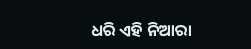ଧରି ଏହି ନିଆରା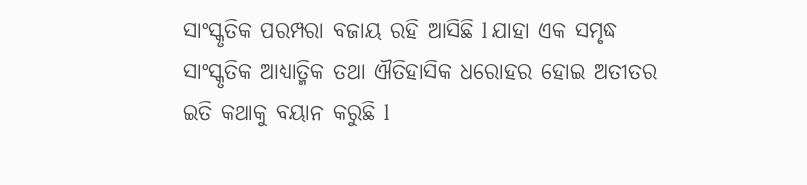ସାଂସ୍କୃତିକ ପରମ୍ପରା ବଜାୟ ରହି ଆସିଛି l ଯାହା ଏକ ସମୃଦ୍ଧ ସାଂସ୍କୃତିକ ଆଧ୍ୟାତ୍ମିକ ତଥା ଐତିହାସିକ ଧରୋହର ହୋଇ ଅତୀତର ଇତି କଥାକୁ ବୟାନ କରୁଛି l